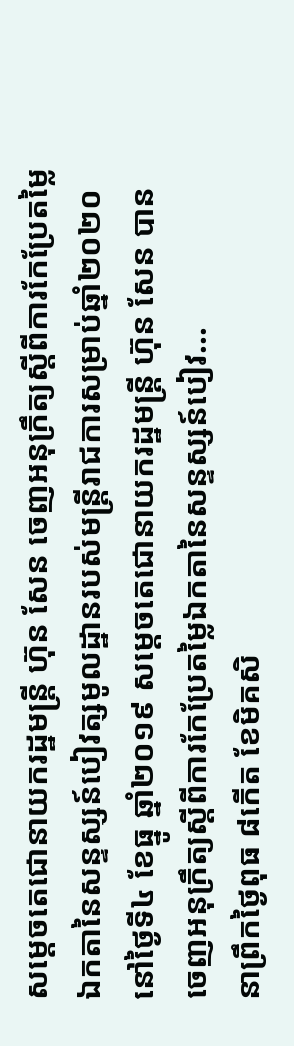សម្ដេចតេជោនាយករដ្ឋមន្ត្រី ហ៊ុន សែន ចេញអនុក្រឹត្យស្តីពីការកែប្រែតម្លៃឯកតានៃសន្ទស្សន៍បៀវត្សមូលដ្ឋានរបស់មន្រ្តីរាជការសម្រាប់ឆ្នាំ២០២០ នៅថ្ងៃទី៤ ខែធ្នូ ឆ្នាំ២០១៩ សម្តេចតេជោនាយករដ្ឋមន្ត្រី ហ៊ុន សែន បានចេញអនុក្រឹត្យស្តីពីការកែប្រែតម្លៃឯកតានៃសន្ទស្សន៍បៀវ...
នាព្រឹកថ្ងៃពុធ ៨កើត ខែមិគសិ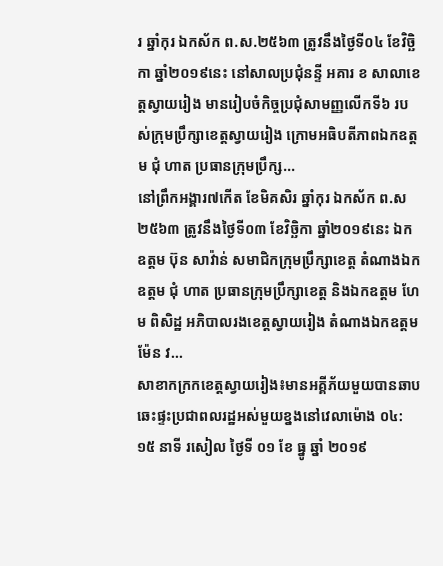រ ឆ្នាំកុរ ឯកស័ក ព.ស.២៥៦៣ ត្រូវនឹងថ្ងៃទី០៤ ខែវិច្ឆិកា ឆ្នាំ២០១៩នេះ នៅសាលប្រជុំនន្ទី អគារ ខ សាលាខេត្តស្វាយរៀង មានរៀបចំកិច្ចប្រជុំសាមញ្ញលើកទី៦ របស់ក្រុមប្រឹក្សាខេត្តស្វាយរៀង ក្រោមអធិបតីភាពឯកឧត្តម ជុំ ហាត ប្រធានក្រុមប្រឹក្ស...
នៅព្រឹកអង្គារ៧កើត ខែមិគសិរ ឆ្នាំកុរ ឯកស័ក ព.ស២៥៦៣ ត្រូវនឹងថ្ងៃទី០៣ ខែវិច្ឆិកា ឆ្នាំ២០១៩នេះ ឯកឧត្តម ប៊ុន សាវ៉ាន់ សមាជិកក្រុមប្រឹក្សាខេត្ត តំណាងឯកឧត្តម ជុំ ហាត ប្រធានក្រុមប្រឹក្សាខេត្ត និងឯកឧត្តម ហែម ពិសិដ្ឋ អភិបាលរងខេត្តស្វាយរៀង តំណាងឯកឧត្តម ម៉ែន វ...
សាខាកក្រកខេត្តស្វាយរៀង៖មានអគ្គីភ័យមួយបានឆាបឆេះផ្ទះប្រជាពលរដ្ឋអស់មួយខ្នងនៅវេលាម៉ោង ០៤:១៥ នាទី រសៀល ថ្ងៃទី ០១ ខែ ធ្នូ ឆ្នាំ ២០១៩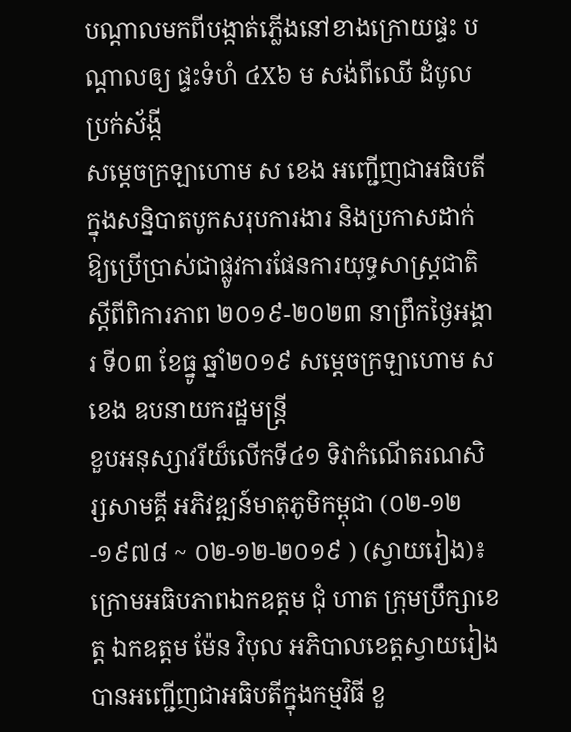បណ្តាលមកពីបង្កាត់ភ្លើងនៅខាងក្រោយផ្ទះ បណ្តាលឲ្យ ផ្ទះទំហំ ៤X៦ ម សង់ពីឈើ ដំបូលប្រក់ស័ង្កី
សម្តេចក្រឡាហោម ស ខេង អញ្ជើញជាអធិបតីក្នុងសន្និបាតបូកសរុបការងារ និងប្រកាសដាក់ឱ្យប្រើប្រាស់ជាផ្លូវការផែនការយុទ្ធសាស្ត្រជាតិ ស្តីពីពិការភាព ២០១៩-២០២៣ នាព្រឹកថ្ងៃអង្គារ ទី០៣ ខែធ្នូ ឆ្នាំ២០១៩ សម្តេចក្រឡាហោម ស ខេង ឧបនាយករដ្ឋមន្ត្រី
ខួបអនុស្សាវរីយ៏លើកទី៤១ ទិវាកំណើតរណសិរ្សសាមគ្គី អភិវឌ្ឍន៍មាតុភូមិកម្ពុជា (០២-១២-១៩៧៨ ~ ០២-១២-២០១៩ ) (ស្វាយរៀង)៖ ក្រោមអធិបភាពឯកឧត្ដម ជុំ ហាត ក្រុមប្រឹក្សាខេត្ត ឯកឧត្តម ម៉ែន វិបុល អភិបាលខេត្តស្វាយរៀង បានអញ្ជើញជាអធិបតីក្នុងកម្មវិធី ខួ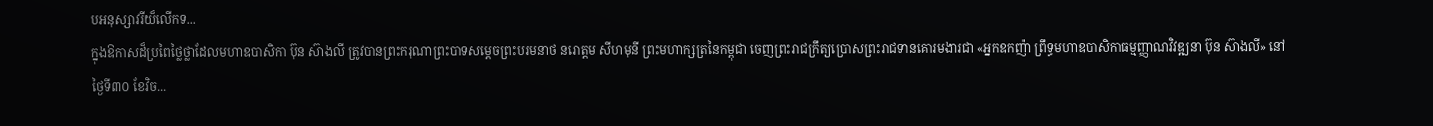បអនុស្សាវរីយ៏លើកទ...
ក្នុងឱកាសដ៏ប្រពៃថ្លៃថ្លាដែលមហាឧបាសិកា ប៊ុន ស៊ាងលី ត្រូវបានព្រះករុណាព្រះបាទសម្តេចព្រះបរមនាថ នរោត្តម សីហមុនី ព្រះមហាក្សត្រនៃកម្ពុជា ចេញព្រះរាជក្រឹត្យប្រោសព្រះរាជទានគោរមងារជា «អ្នកឧកញ៉ា ព្រឹទ្ធមហាឧបាសិកាធម្មញ្ញាណវិវឌ្ឍនា ប៊ុន ស៊ាងលី» នៅថ្ងៃទី៣០ ខែវិច...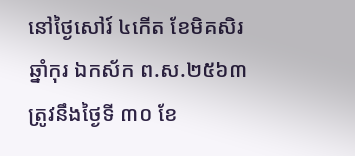នៅថ្ងៃសៅរ៍ ៤កើត ខែមិគសិរ ឆ្នាំកុរ ឯកស័ក ព.ស.២៥៦៣ ត្រូវនឹងថ្ងៃទី ៣០ ខែ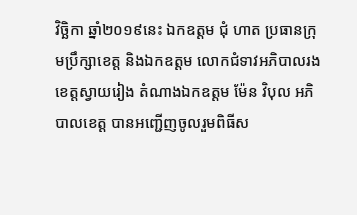វិច្ឆិកា ឆ្នាំ២០១៩នេះ ឯកឧត្តម ជុំ ហាត ប្រធានក្រុមប្រឹក្សាខេត្ត និងឯកឧត្តម លោកជំទាវអភិបាលរងខេត្តស្វាយរៀង តំណាងឯកឧត្តម ម៉ែន វិបុល អភិបាលខេត្ត បានអញ្ជើញចូលរួមពិធីស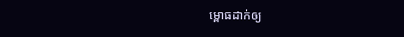ម្ពោធដាក់ឲ្យ